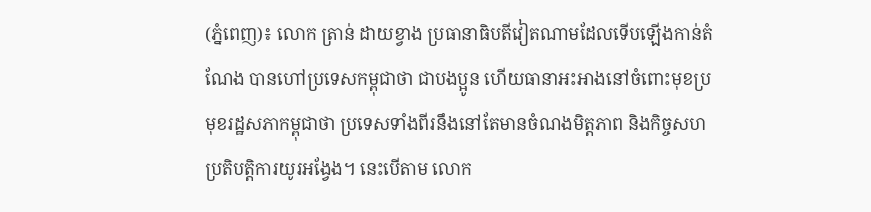(ភ្នំពេញ)៖ លោក ត្រាន់ ដាយខ្វាង ប្រធានាធិបតីវៀតណាមដែលទើបឡើងកាន់តំណែង បានហៅប្រទេសកម្ពុជាថា ជាបងប្អូន ហើយធានាអះអាងនៅចំពោះមុខប្រមុខរដ្ឋសភាកម្ពុជាថា ប្រទេសទាំងពីរនឹងនៅតែមានចំណងមិត្តភាព និងកិច្ចសហប្រតិបត្តិការយូរអង្វែង។ នេះបើតាម លោក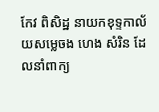កែវ ពិសិដ្ឋ នាយកខុទ្ទកាល័យសម្លេចង ហេង សំរិន ដែលនាំពាក្យ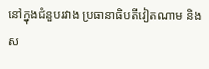នៅក្នុងជំនួបរវាង ប្រធានាធិបតីវៀតណាម និងស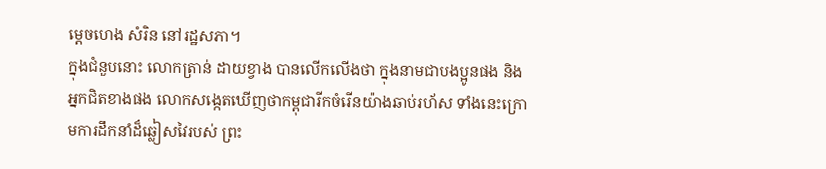ម្តេចហេង សំរិន នៅរដ្ឋសភា។
ក្នុងជំនួបនោះ លោកត្រាន់ ដាយខ្វាង បានលើកលើងថា ក្នុងនាមជាបងប្អូនផង និងអ្នកជិតខាងផង លោកសង្កេតឃើញថាកម្ពុជារីកចំរើនយ៉ាងឆាប់រហ័ស ទាំងនេះក្រោមការដឹកនាំដ៏ឆ្លៀសវៃរបស់ ព្រះ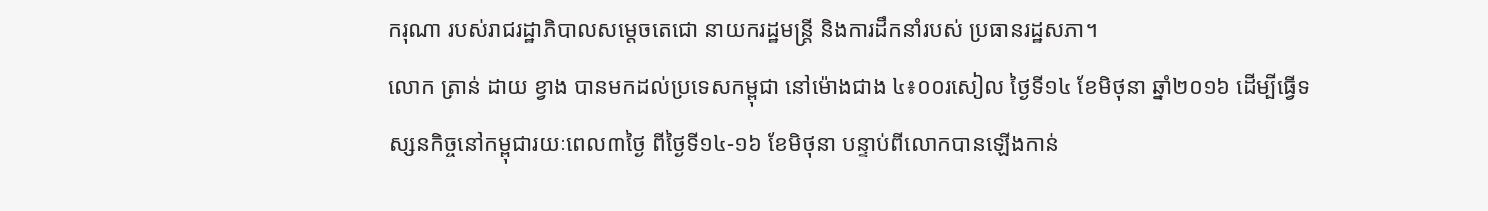ករុណា របស់រាជរដ្ឋាភិបាលសម្តេចតេជោ នាយករដ្ឋមន្រ្តី និងការដឹកនាំរបស់ ប្រធានរដ្ឋសភា។
លោក ត្រាន់ ដាយ ខ្វាង បានមកដល់ប្រទេសកម្ពុជា នៅម៉ោងជាង ៤៖០០រសៀល ថ្ងៃទី១៤ ខែមិថុនា ឆ្នាំ២០១៦ ដើម្បីធ្វើទស្សនកិច្ចនៅកម្ពុជារយៈពេល៣ថ្ងៃ ពីថ្ងៃទី១៤-១៦ ខែមិថុនា បន្ទាប់ពីលោកបានឡើងកាន់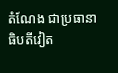តំណែង ជាប្រធានាធិបតីវៀត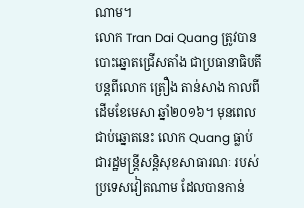ណាម។
លោក Tran Dai Quang ត្រូវបានបោះឆ្នោតជ្រើសតាំង ជាប្រធានាធិបតីបន្តពីលោក ត្រឿង តាន់សាង កាលពីដើមខែមេសា ឆ្នាំ២០១៦។ មុនពេលជាប់ឆ្នោតនេះ លោក Quang ធ្លាប់ជារដ្ឋមន្ត្រីសន្តិសុខសាធារណៈ របស់ប្រទេសវៀតណាម ដែលបានកាន់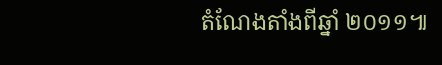តំណែងតាំងពីឆ្នាំ ២០១១៕